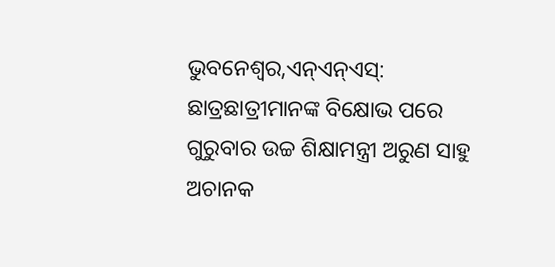ଭୁବନେଶ୍ୱର,ଏନ୍ଏନ୍ଏସ୍: ଛାତ୍ରଛାତ୍ରୀମାନଙ୍କ ବିକ୍ଷୋଭ ପରେ ଗୁରୁବାର ଉଚ୍ଚ ଶିକ୍ଷାମନ୍ତ୍ରୀ ଅରୁଣ ସାହୁ ଅଚାନକ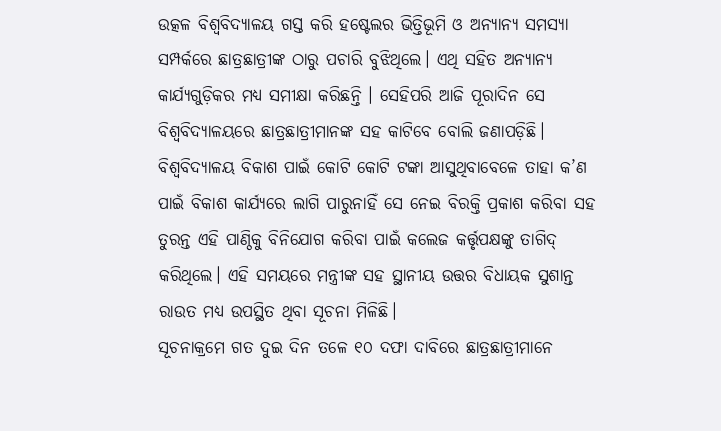ଉତ୍କଳ ବିଶ୍ୱବିଦ୍ୟାଳୟ ଗସ୍ତ କରି ହଷ୍ଟେଲର ଭିତ୍ତିଭୂମି ଓ ଅନ୍ୟାନ୍ୟ ସମସ୍ୟା ସମ୍ପର୍କରେ ଛାତ୍ରଛାତ୍ରୀଙ୍କ ଠାରୁ ପଚାରି ବୁଝିଥିଲେ। ଏଥି ସହିତ ଅନ୍ୟାନ୍ୟ କାର୍ଯ୍ୟଗୁଡ଼ିକର ମଧ୍ୟ ସମୀକ୍ଷା କରିଛନ୍ତି । ସେହିପରି ଆଜି ପୂରାଦିନ ସେ ବିଶ୍ୱବିଦ୍ୟାଳୟରେ ଛାତ୍ରଛାତ୍ରୀମାନଙ୍କ ସହ କାଟିବେ ବୋଲି ଜଣାପଡ଼ିଛି। ବିଶ୍ୱବିଦ୍ୟାଳୟ ବିକାଶ ପାଇଁ କୋଟି କୋଟି ଟଙ୍କା ଆସୁଥିବାବେଳେ ତାହା କ’ଣ ପାଇଁ ବିକାଶ କାର୍ଯ୍ୟରେ ଲାଗି ପାରୁନାହିଁ ସେ ନେଇ ବିରକ୍ତି ପ୍ରକାଶ କରିବା ସହ ତୁରନ୍ତ ଏହି ପାଣ୍ଠିକୁ ବିନିଯୋଗ କରିବା ପାଇଁ କଲେଜ କର୍ତ୍ତୃପକ୍ଷଙ୍କୁ ତାଗିଦ୍ କରିଥିଲେ। ଏହି ସମୟରେ ମନ୍ତ୍ରୀଙ୍କ ସହ ସ୍ଥାନୀୟ ଉତ୍ତର ବିଧାୟକ ସୁଶାନ୍ତ ରାଉତ ମଧ୍ୟ ଉପସ୍ଥିତ ଥିବା ସୂଚନା ମିଳିଛି।
ସୂଚନାକ୍ରମେ ଗତ ଦୁଇ ଦିନ ତଳେ ୧୦ ଦଫା ଦାବିରେ ଛାତ୍ରଛାତ୍ରୀମାନେ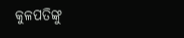କୁଳପତିଙ୍କୁ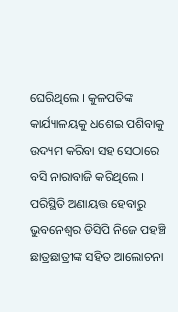ଘେରିଥିଲେ । କୁଳପତିଙ୍କ କାର୍ଯ୍ୟାଳୟକୁ ଧଶେଇ ପଶିବାକୁ ଉଦ୍ୟମ କରିବା ସହ ସେଠାରେ ବସି ନାରାବାଜି କରିଥିଲେ । ପରିସ୍ଥିତି ଅଣାୟତ୍ତ ହେବାରୁ ଭୁବନେଶ୍ୱର ଡିସିପି ନିଜେ ପହଞ୍ଚି ଛାତ୍ରଛାତ୍ରୀଙ୍କ ସହିତ ଆଲୋଚନା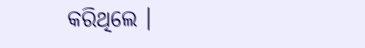କରିଥିଲେ ।